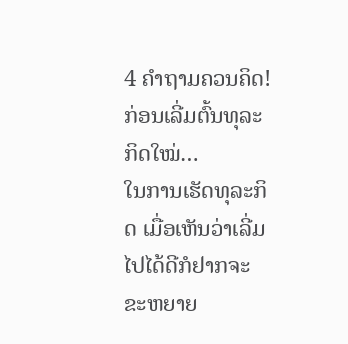4 ຄໍາຖາມຄວນຄິດ! ກ່ອນເລີ່ມຕົ້ນທຸລະກິດໃໝ່…
ໃນການເຮັດທຸລະກິດ ເມື່ອເຫັນວ່າເລີ່ມໄປໄດ້ດີກໍຢາກຈະຂະຫຍາຍ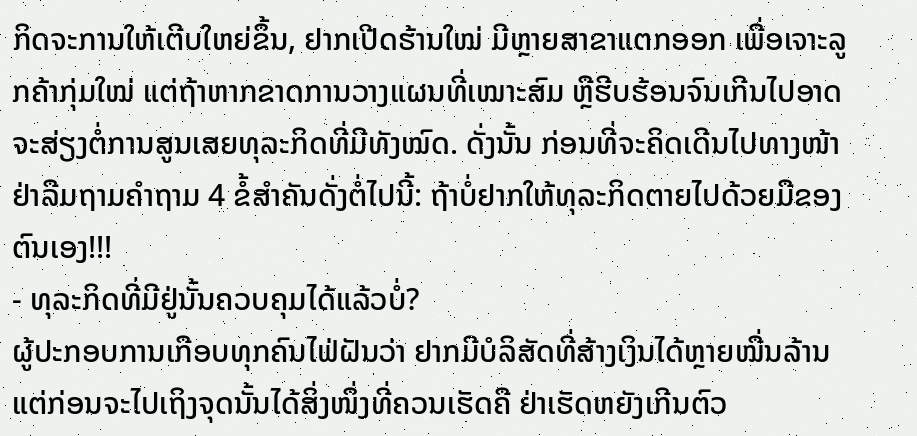ກິດຈະການໃຫ້ເຕີບໃຫຍ່ຂຶ້ນ, ຢາກເປີດຮ້ານໃໝ່ ມີຫຼາຍສາຂາແຕກອອກ ເພື່ອເຈາະລູກຄ້າກຸ່ມໃໝ່ ແຕ່ຖ້າຫາກຂາດການວາງແຜນທີ່ເໝາະສົມ ຫຼືຮີບຮ້ອນຈົນເກີນໄປອາດຈະສ່ຽງຕໍ່ການສູນເສຍທຸລະກິດທີ່ມີທັງໝົດ. ດັ່ງນັ້ນ ກ່ອນທີ່ຈະຄິດເດີນໄປທາງໜ້າຢ່າລືມຖາມຄໍາຖາມ 4 ຂໍ້ສໍາຄັນດັ່ງຕໍ່ໄປນີ້: ຖ້າບໍ່ຢາກໃຫ້ທຸລະກິດຕາຍໄປດ້ວຍມືຂອງຕົນເອງ!!!
- ທຸລະກິດທີ່ມີຢູ່ນັ້ນຄວບຄຸມໄດ້ແລ້ວບໍ່?
ຜູ້ປະກອບການເກືອບທຸກຄົນໄຟ່ຝັນວ່າ ຢາກມີບໍລິສັດທີ່ສ້າງເງິນໄດ້ຫຼາຍໝື່ນລ້ານ ແຕ່ກ່ອນຈະໄປເຖິງຈຸດນັ້ນໄດ້ສິ່ງໜຶ່ງທີ່ຄວນເຮັດຄື ຢ່າເຮັດຫຍັງເກີນຕົວ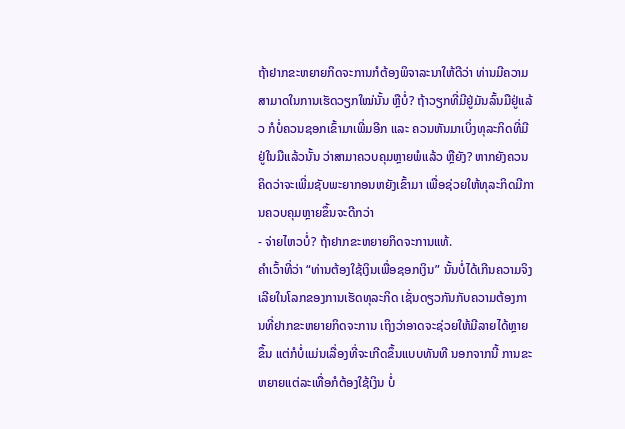ຖ້າຢາກຂະຫຍາຍກິດຈະການກໍຕ້ອງພິຈາລະນາໃຫ້ດີວ່າ ທ່ານມີຄວາມສາມາດໃນການເຮັດວຽກໃໝ່ນັ້ນ ຫຼືບໍ່? ຖ້າວຽກທີ່ມີຢູ່ມັນລົ້ນມືຢູ່ແລ້ວ ກໍບໍ່ຄວນຊອກເຂົ້າມາເພີ່ມອີກ ແລະ ຄວນຫັນມາເບິ່ງທຸລະກິດທີ່ມີຢູ່ໃນມືແລ້ວນັ້ນ ວ່າສາມາຄວບຄຸມຫຼາຍພໍແລ້ວ ຫຼືຍັງ? ຫາກຍັງຄວນຄິດວ່າຈະເພີ່ມຊັບພະຍາກອນຫຍັງເຂົ້າມາ ເພື່ອຊ່ວຍໃຫ້ທຸລະກິດມີການຄວບຄຸມຫຼາຍຂຶ້ນຈະດີກວ່າ
- ຈ່າຍໄຫວບໍ່? ຖ້າຢາກຂະຫຍາຍກິດຈະການແທ້.
ຄໍາເວົ້າທີ່ວ່າ “ທ່ານຕ້ອງໃຊ້ເງິນເພື່ອຊອກເງິນ” ນັ້ນບໍ່ໄດ້ເກີນຄວາມຈິງເລີຍໃນໂລກຂອງການເຮັດທຸລະກິດ ເຊັ່ນດຽວກັນກັບຄວາມຕ້ອງການທີ່ຢາກຂະຫຍາຍກິດຈະການ ເຖິງວ່າອາດຈະຊ່ວຍໃຫ້ມີລາຍໄດ້ຫຼາຍຂຶ້ນ ແຕ່ກໍບໍ່ແມ່ນເລື່ອງທີ່ຈະເກີດຂຶ້ນແບບທັນທີ ນອກຈາກນີ້ ການຂະຫຍາຍແຕ່ລະເທື່ອກໍຕ້ອງໃຊ້ເງິນ ບໍ່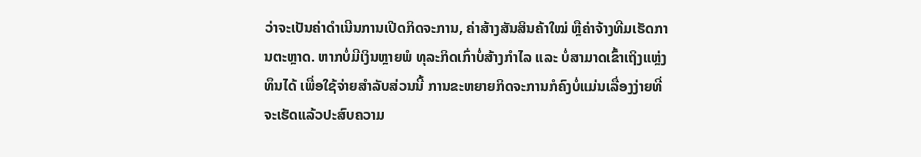ວ່າຈະເປັນຄ່າດໍາເນີນການເປີດກິດຈະການ, ຄ່າສ້າງສັນສິນຄ້າໃໝ່ ຫຼືຄ່າຈ້າງທີມເຮັດການຕະຫຼາດ. ຫາກບໍ່ມີເງິນຫຼາຍພໍ ທຸລະກິດເກົ່າບໍ່ສ້າງກໍາໄລ ແລະ ບໍ່ສາມາດເຂົ້າເຖິງແຫຼ່ງທຶນໄດ້ ເພື່ອໃຊ້ຈ່າຍສໍາລັບສ່ວນນີ້ ການຂະຫຍາຍກິດຈະການກໍຄົງບໍ່ແມ່ນເລື່ອງງ່າຍທີ່ຈະເຮັດແລ້ວປະສົບຄວາມ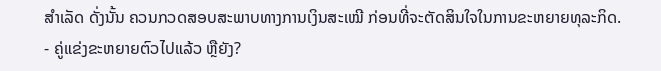ສໍາເລັດ ດັ່ງນັ້ນ ຄວນກວດສອບສະພາບທາງການເງິນສະເໝີ ກ່ອນທີ່ຈະຕັດສິນໃຈໃນການຂະຫຍາຍທຸລະກິດ.
- ຄູ່ແຂ່ງຂະຫຍາຍຕົວໄປແລ້ວ ຫຼືຍັງ?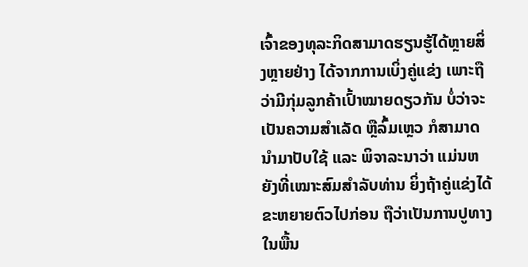ເຈົ້າຂອງທຸລະກິດສາມາດຮຽນຮູ້ໄດ້ຫຼາຍສິ່ງຫຼາຍຢ່າງ ໄດ້ຈາກການເບິ່ງຄູ່ແຂ່ງ ເພາະຖືວ່າມີກຸ່ມລູກຄ້າເປົ້າໝາຍດຽວກັນ ບໍ່ວ່າຈະເປັນຄວາມສໍາເລັດ ຫຼືລົ້ມເຫຼວ ກໍສາມາດນໍາມາປັບໃຊ້ ແລະ ພິຈາລະນາວ່າ ແມ່ນຫຍັງທີ່ເໝາະສົມສໍາລັບທ່ານ ຍິ່ງຖ້າຄູ່ແຂ່ງໄດ້ຂະຫຍາຍຕົວໄປກ່ອນ ຖືວ່າເປັນການປູທາງໃນພື້ນ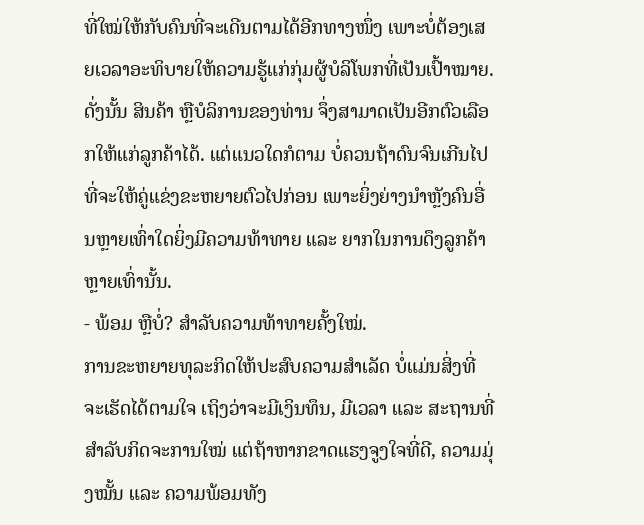ທີ່ໃໝ່ໃຫ້ກັບຄົນທີ່ຈະເດີນຕາມໄດ້ອີກທາງໜຶ່ງ ເພາະບໍ່ຕ້ອງເສຍເວລາອະທິບາຍໃຫ້ຄວາມຮູ້ແກ່ກຸ່ມຜູ້ບໍລິໂພກທີ່ເປັນເປົ້າໝາຍ. ດັ່ງນັ້ນ ສິນຄ້າ ຫຼືບໍລິການຂອງທ່ານ ຈຶ່ງສາມາດເປັນອີກຕົວເລືອກໃຫ້ແກ່ລູກຄ້າໄດ້. ແຕ່ແນວໃດກໍຕາມ ບໍ່ຄວນຖ້າດົນຈົນເກີນໄປທີ່ຈະໃຫ້ຄູ່ແຂ່ງຂະຫຍາຍຕົວໄປກ່ອນ ເພາະຍິ່ງຍ່າງນໍາຫຼັງຄົນອື່ນຫຼາຍເທົ່າໃດຍິ່ງມີຄວາມທ້າທາຍ ແລະ ຍາກໃນການດຶງລູກຄ້າຫຼາຍເທົ່ານັ້ນ.
- ພ້ອມ ຫຼືບໍ່? ສໍາລັບຄວາມທ້າທາຍຄັ້ງໃໝ່.
ການຂະຫຍາຍທຸລະກິດໃຫ້ປະສົບຄວາມສໍາເລັດ ບໍ່ແມ່ນສິ່ງທີ່ຈະເຮັດໄດ້ຕາມໃຈ ເຖິງວ່າຈະມີເງິນທຶນ, ມີເວລາ ແລະ ສະຖານທີ່ ສໍາລັບກິດຈະການໃໝ່ ແຕ່ຖ້າຫາກຂາດແຮງຈູງໃຈທີ່ດີ, ຄວາມມຸ່ງໝັ້ນ ແລະ ຄວາມພ້ອມທັງ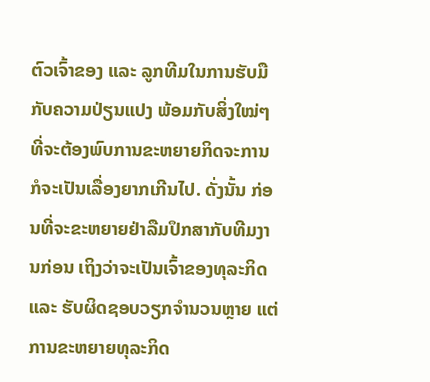ຕົວເຈົ້າຂອງ ແລະ ລູກທີມໃນການຮັບມືກັບຄວາມປ່ຽນແປງ ພ້ອມກັບສິ່ງໃໝ່ໆທີ່ຈະຕ້ອງພົບການຂະຫຍາຍກິດຈະການ ກໍຈະເປັນເລື່ອງຍາກເກີນໄປ. ດັ່ງນັ້ນ ກ່ອນທີ່ຈະຂະຫຍາຍຢ່າລືມປຶກສາກັບທີມງານກ່ອນ ເຖິງວ່າຈະເປັນເຈົ້າຂອງທຸລະກິດ ແລະ ຮັບຜິດຊອບວຽກຈໍານວນຫຼາຍ ແຕ່ການຂະຫຍາຍທຸລະກິດ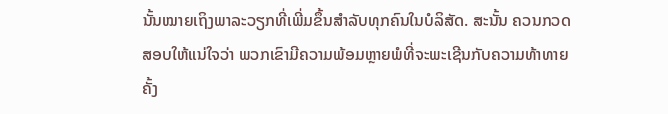ນັ້ນໝາຍເຖິງພາລະວຽກທີ່ເພີ່ມຂຶ້ນສໍາລັບທຸກຄົນໃນບໍລິສັດ. ສະນັ້ນ ຄວນກວດສອບໃຫ້ແນ່ໃຈວ່າ ພວກເຂົາມີຄວາມພ້ອມຫຼາຍພໍທີ່ຈະພະເຊີນກັບຄວາມທ້າທາຍຄັ້ງ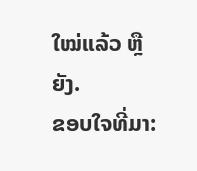ໃໝ່ແລ້ວ ຫຼືຍັງ.
ຂອບໃຈທີ່ມາ: